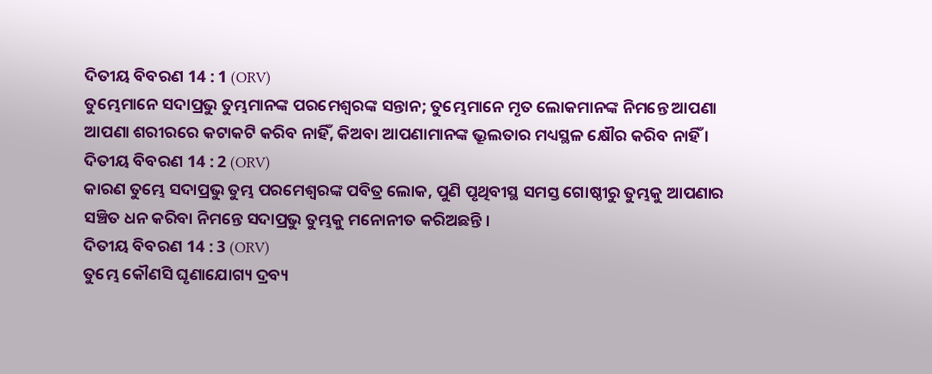ଦିତୀୟ ବିବରଣ 14 : 1 (ORV)
ତୁମ୍ଭେମାନେ ସଦାପ୍ରଭୁ ତୁମ୍ଭମାନଙ୍କ ପରମେଶ୍ଵରଙ୍କ ସନ୍ତାନ; ତୁମ୍ଭେମାନେ ମୃତ ଲୋକମାନଙ୍କ ନିମନ୍ତେ ଆପଣା ଆପଣା ଶରୀରରେ କଟାକଟି କରିବ ନାହିଁ, କିଅବା ଆପଣାମାନଙ୍କ ଭ୍ରୂଲତାର ମଧ୍ୟସ୍ଥଳ କ୍ଷୌର କରିବ ନାହିଁ ।
ଦିତୀୟ ବିବରଣ 14 : 2 (ORV)
କାରଣ ତୁମ୍ଭେ ସଦାପ୍ରଭୁ ତୁମ୍ଭ ପରମେଶ୍ଵରଙ୍କ ପବିତ୍ର ଲୋକ, ପୁଣି ପୃଥିବୀସ୍ଥ ସମସ୍ତ ଗୋଷ୍ଠୀରୁ ତୁମ୍ଭକୁ ଆପଣାର ସଞ୍ଚିତ ଧନ କରିବା ନିମନ୍ତେ ସଦାପ୍ରଭୁ ତୁମ୍ଭକୁ ମନୋନୀତ କରିଅଛନ୍ତି ।
ଦିତୀୟ ବିବରଣ 14 : 3 (ORV)
ତୁମ୍ଭେ କୌଣସି ଘୃଣାଯୋଗ୍ୟ ଦ୍ରବ୍ୟ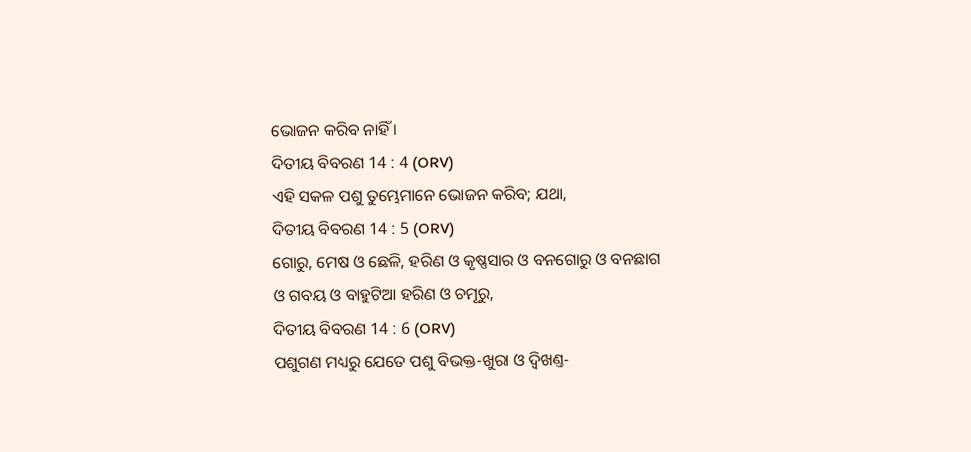ଭୋଜନ କରିବ ନାହିଁ ।
ଦିତୀୟ ବିବରଣ 14 : 4 (ORV)
ଏହି ସକଳ ପଶୁ ତୁମ୍ଭେମାନେ ଭୋଜନ କରିବ; ଯଥା,
ଦିତୀୟ ବିବରଣ 14 : 5 (ORV)
ଗୋରୁ, ମେଷ ଓ ଛେଳି, ହରିଣ ଓ କୃଷ୍ଣସାର ଓ ବନଗୋରୁ ଓ ବନଛାଗ ଓ ଗବୟ ଓ ବାହୁଟିଆ ହରିଣ ଓ ଚମୂରୁ,
ଦିତୀୟ ବିବରଣ 14 : 6 (ORV)
ପଶୁଗଣ ମଧ୍ୟରୁ ଯେତେ ପଶୁ ବିଭକ୍ତ-ଖୁରା ଓ ଦ୍ଵିଖଣ୍ତ-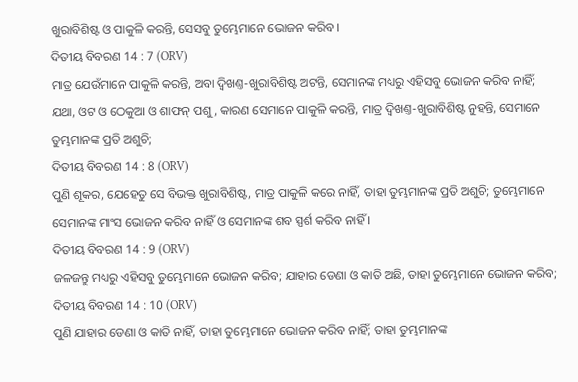ଖୁରାବିଶିଷ୍ଟ ଓ ପାକୁଳି କରନ୍ତି, ସେସବୁ ତୁମ୍ଭେମାନେ ଭୋଜନ କରିବ ।
ଦିତୀୟ ବିବରଣ 14 : 7 (ORV)
ମାତ୍ର ଯେଉଁମାନେ ପାକୁଳି କରନ୍ତି, ଅବା ଦ୍ଵିଖଣ୍ତ-ଖୁରାବିଶିଷ୍ଟ ଅଟନ୍ତି, ସେମାନଙ୍କ ମଧ୍ୟରୁ ଏହିସବୁ ଭୋଜନ କରିବ ନାହିଁ; ଯଥା, ଓଟ ଓ ଠେକୁଆ ଓ ଶାଫନ୍ ପଶୁ, କାରଣ ସେମାନେ ପାକୁଳି କରନ୍ତି, ମାତ୍ର ଦ୍ଵିଖଣ୍ତ-ଖୁରାବିଶିଷ୍ଟ ନୁହନ୍ତି, ସେମାନେ ତୁମ୍ଭମାନଙ୍କ ପ୍ରତି ଅଶୁଚି;
ଦିତୀୟ ବିବରଣ 14 : 8 (ORV)
ପୁଣି ଶୂକର, ଯେହେତୁ ସେ ବିଭକ୍ତ ଖୁରାବିଶିଷ୍ଟ, ମାତ୍ର ପାକୁଳି କରେ ନାହିଁ, ତାହା ତୁମ୍ଭମାନଙ୍କ ପ୍ରତି ଅଶୁଚି; ତୁମ୍ଭେମାନେ ସେମାନଙ୍କ ମାଂସ ଭୋଜନ କରିବ ନାହିଁ ଓ ସେମାନଙ୍କ ଶବ ସ୍ପର୍ଶ କରିବ ନାହିଁ ।
ଦିତୀୟ ବିବରଣ 14 : 9 (ORV)
ଜଳଜନ୍ତୁ ମଧ୍ୟରୁ ଏହିସବୁ ତୁମ୍ଭେମାନେ ଭୋଜନ କରିବ; ଯାହାର ଡେଣା ଓ କାତି ଅଛି, ତାହା ତୁମ୍ଭେମାନେ ଭୋଜନ କରିବ;
ଦିତୀୟ ବିବରଣ 14 : 10 (ORV)
ପୁଣି ଯାହାର ଡେଣା ଓ କାତି ନାହିଁ, ତାହା ତୁମ୍ଭେମାନେ ଭୋଜନ କରିବ ନାହିଁ; ତାହା ତୁମ୍ଭମାନଙ୍କ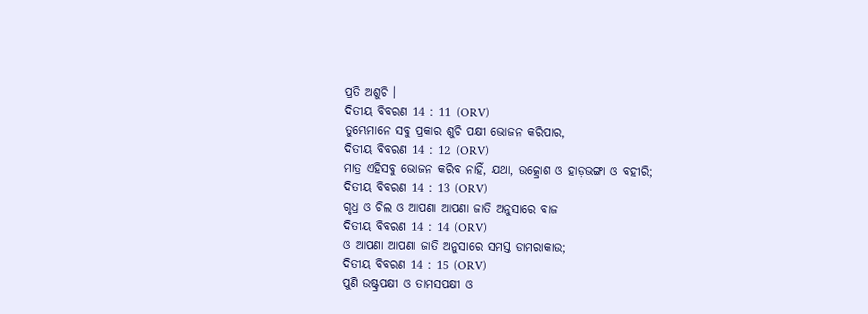ପ୍ରତି ଅଶୁଚି ।
ଦିତୀୟ ବିବରଣ 14 : 11 (ORV)
ତୁମ୍ଭେମାନେ ସବୁ ପ୍ରକାର ଶୁଚି ପକ୍ଷୀ ଭୋଜନ କରିପାର,
ଦିତୀୟ ବିବରଣ 14 : 12 (ORV)
ମାତ୍ର ଏହିସବୁ ଭୋଜନ କରିବ ନାହିଁ, ଯଥା, ଉତ୍କ୍ରୋଶ ଓ ହାଡ଼ଭଙ୍ଗା ଓ ବହୀରି;
ଦିତୀୟ ବିବରଣ 14 : 13 (ORV)
ଗୃଧ୍ର ଓ ଚିଲ ଓ ଆପଣା ଆପଣା ଜାତି ଅନୁସାରେ ବାଜ
ଦିତୀୟ ବିବରଣ 14 : 14 (ORV)
ଓ ଆପଣା ଆପଣା ଜାତି ଅନୁସାରେ ସମସ୍ତ ଡାମରାକାଉ;
ଦିତୀୟ ବିବରଣ 14 : 15 (ORV)
ପୁଣି ଉଷ୍ଟ୍ରପକ୍ଷୀ ଓ ତାମସପକ୍ଷୀ ଓ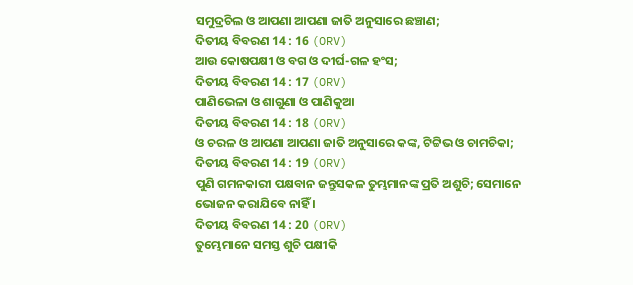ସମୁଦ୍ରଚିଲ ଓ ଆପଣା ଆପଣା ଜାତି ଅନୁସାରେ ଛଞ୍ଚାଣ;
ଦିତୀୟ ବିବରଣ 14 : 16 (ORV)
ଆଉ କୋଷପକ୍ଷୀ ଓ ବଗ ଓ ଦୀର୍ଘ-ଗଳ ହଂସ;
ଦିତୀୟ ବିବରଣ 14 : 17 (ORV)
ପାଣିଭେଳା ଓ ଶାଗୁଣା ଓ ପାଣିକୁଆ
ଦିତୀୟ ବିବରଣ 14 : 18 (ORV)
ଓ ଚରଳ ଓ ଆପଣା ଆପଣା ଜାତି ଅନୁସାରେ କଙ୍କ, ଟିଟ୍ଟିଭ ଓ ଚାମଚିକା;
ଦିତୀୟ ବିବରଣ 14 : 19 (ORV)
ପୁଣି ଗମନକାରୀ ପକ୍ଷବାନ ଜନ୍ତୁସକଳ ତୁମ୍ଭମାନଙ୍କ ପ୍ରତି ଅଶୁଚି; ସେମାନେ ଭୋଜନ କରାଯିବେ ନାହିଁ ।
ଦିତୀୟ ବିବରଣ 14 : 20 (ORV)
ତୁମ୍ଭେମାନେ ସମସ୍ତ ଶୁଚି ପକ୍ଷୀକି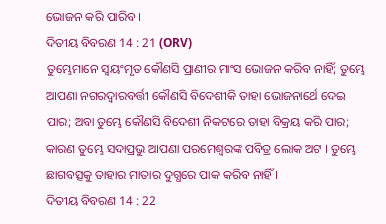ଭୋଜନ କରି ପାରିବ ।
ଦିତୀୟ ବିବରଣ 14 : 21 (ORV)
ତୁମ୍ଭେମାନେ ସ୍ଵୟଂମୃତ କୌଣସି ପ୍ରାଣୀର ମାଂସ ଭୋଜନ କରିବ ନାହିଁ; ତୁମ୍ଭେ ଆପଣା ନଗରଦ୍ଵାରବର୍ତ୍ତୀ କୌଣସି ବିଦେଶୀକି ତାହା ଭୋଜନାର୍ଥେ ଦେଇ ପାର; ଅବା ତୁମ୍ଭେ କୌଣସି ବିଦେଶୀ ନିକଟରେ ତାହା ବିକ୍ରୟ କରି ପାର; କାରଣ ତୁମ୍ଭେ ସଦାପ୍ରଭୁ ଆପଣା ପରମେଶ୍ଵରଙ୍କ ପବିତ୍ର ଲୋକ ଅଟ । ତୁମ୍ଭେ ଛାଗବତ୍ସକୁ ତାହାର ମାତାର ଦୁଗ୍ଧରେ ପାକ କରିବ ନାହିଁ ।
ଦିତୀୟ ବିବରଣ 14 : 22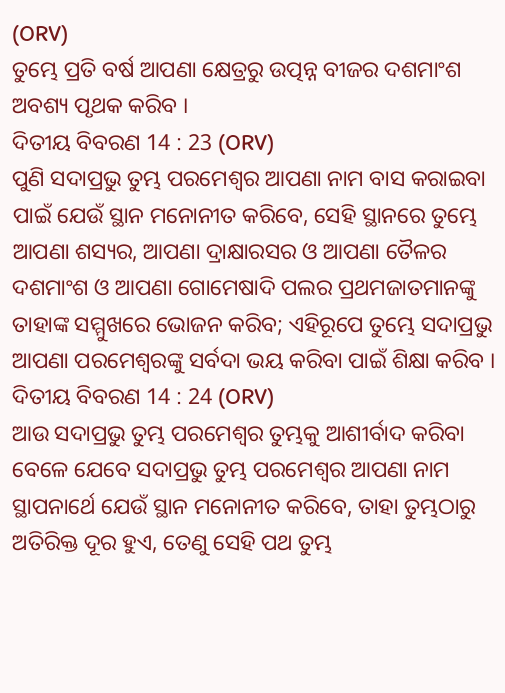(ORV)
ତୁମ୍ଭେ ପ୍ରତି ବର୍ଷ ଆପଣା କ୍ଷେତ୍ରରୁ ଉତ୍ପନ୍ନ ବୀଜର ଦଶମାଂଶ ଅବଶ୍ୟ ପୃଥକ କରିବ ।
ଦିତୀୟ ବିବରଣ 14 : 23 (ORV)
ପୁଣି ସଦାପ୍ରଭୁ ତୁମ୍ଭ ପରମେଶ୍ଵର ଆପଣା ନାମ ବାସ କରାଇବା ପାଇଁ ଯେଉଁ ସ୍ଥାନ ମନୋନୀତ କରିବେ, ସେହି ସ୍ଥାନରେ ତୁମ୍ଭେ ଆପଣା ଶସ୍ୟର, ଆପଣା ଦ୍ରାକ୍ଷାରସର ଓ ଆପଣା ତୈଳର ଦଶମାଂଶ ଓ ଆପଣା ଗୋମେଷାଦି ପଲର ପ୍ରଥମଜାତମାନଙ୍କୁ ତାହାଙ୍କ ସମ୍ମୁଖରେ ଭୋଜନ କରିବ; ଏହିରୂପେ ତୁମ୍ଭେ ସଦାପ୍ରଭୁ ଆପଣା ପରମେଶ୍ଵରଙ୍କୁ ସର୍ବଦା ଭୟ କରିବା ପାଇଁ ଶିକ୍ଷା କରିବ ।
ଦିତୀୟ ବିବରଣ 14 : 24 (ORV)
ଆଉ ସଦାପ୍ରଭୁ ତୁମ୍ଭ ପରମେଶ୍ଵର ତୁମ୍ଭକୁ ଆଶୀର୍ବାଦ କରିବା ବେଳେ ଯେବେ ସଦାପ୍ରଭୁ ତୁମ୍ଭ ପରମେଶ୍ଵର ଆପଣା ନାମ ସ୍ଥାପନାର୍ଥେ ଯେଉଁ ସ୍ଥାନ ମନୋନୀତ କରିବେ, ତାହା ତୁମ୍ଭଠାରୁ ଅତିରିକ୍ତ ଦୂର ହୁଏ, ତେଣୁ ସେହି ପଥ ତୁମ୍ଭ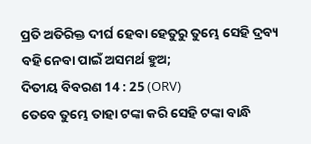ପ୍ରତି ଅତିରିକ୍ତ ଦୀର୍ଘ ହେବା ହେତୁରୁ ତୁମ୍ଭେ ସେହି ଦ୍ରବ୍ୟ ବହି ନେବା ପାଇଁ ଅସମର୍ଥ ହୁଅ;
ଦିତୀୟ ବିବରଣ 14 : 25 (ORV)
ତେବେ ତୁମ୍ଭେ ତାହା ଟଙ୍କା କରି ସେହି ଟଙ୍କା ବାନ୍ଧି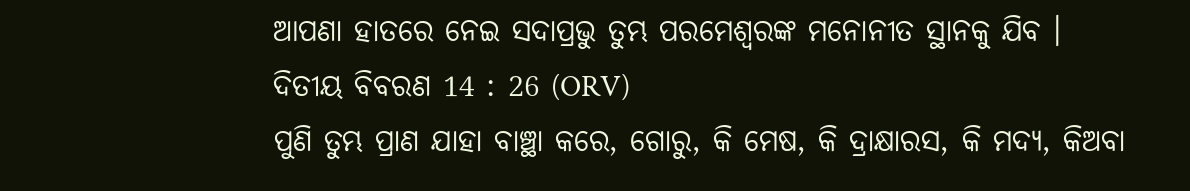ଆପଣା ହାତରେ ନେଇ ସଦାପ୍ରଭୁ ତୁମ୍ଭ ପରମେଶ୍ଵରଙ୍କ ମନୋନୀତ ସ୍ଥାନକୁ ଯିବ ।
ଦିତୀୟ ବିବରଣ 14 : 26 (ORV)
ପୁଣି ତୁମ୍ଭ ପ୍ରାଣ ଯାହା ବାଞ୍ଛା କରେ, ଗୋରୁ, କି ମେଷ, କି ଦ୍ରାକ୍ଷାରସ, କି ମଦ୍ୟ, କିଅବା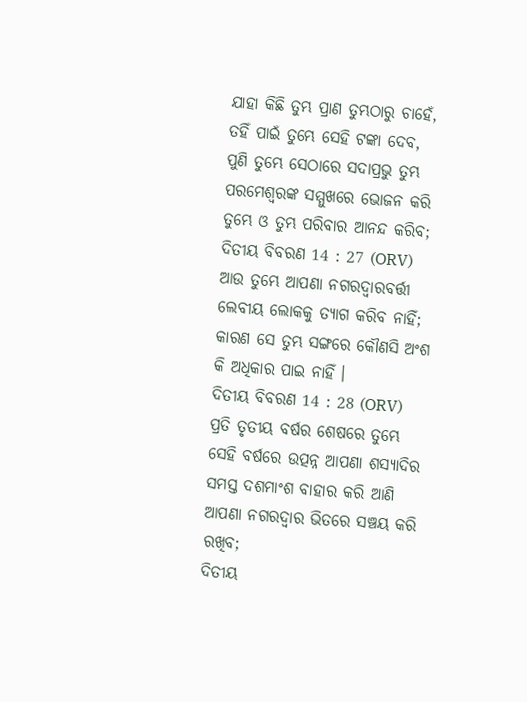ଯାହା କିଛି ତୁମ୍ଭ ପ୍ରାଣ ତୁମ୍ଭଠାରୁ ଚାହେଁ, ତହିଁ ପାଇଁ ତୁମ୍ଭେ ସେହି ଟଙ୍କା ଦେବ, ପୁଣି ତୁମ୍ଭେ ସେଠାରେ ସଦାପ୍ରଭୁ ତୁମ୍ଭ ପରମେଶ୍ଵରଙ୍କ ସମ୍ମୁଖରେ ଭୋଜନ କରି ତୁମ୍ଭେ ଓ ତୁମ୍ଭ ପରିବାର ଆନନ୍ଦ କରିବ;
ଦିତୀୟ ବିବରଣ 14 : 27 (ORV)
ଆଉ ତୁମ୍ଭେ ଆପଣା ନଗରଦ୍ଵାରବର୍ତ୍ତୀ ଲେବୀୟ ଲୋକକୁ ତ୍ୟାଗ କରିବ ନାହିଁ; କାରଣ ସେ ତୁମ୍ଭ ସଙ୍ଗରେ କୌଣସି ଅଂଶ କି ଅଧିକାର ପାଇ ନାହିଁ ।
ଦିତୀୟ ବିବରଣ 14 : 28 (ORV)
ପ୍ରତି ତୃତୀୟ ବର୍ଷର ଶେଷରେ ତୁମ୍ଭେ ସେହି ବର୍ଷରେ ଉତ୍ପନ୍ନ ଆପଣା ଶସ୍ୟାଦିର ସମସ୍ତ ଦଶମାଂଶ ବାହାର କରି ଆଣି ଆପଣା ନଗରଦ୍ଵାର ଭିତରେ ସଞ୍ଚୟ କରି ରଖିବ;
ଦିତୀୟ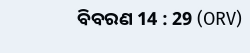ବିବରଣ 14 : 29 (ORV)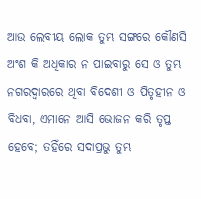ଆଉ ଲେବୀୟ ଲୋକ ତୁମ୍ଭ ସଙ୍ଗରେ କୌଣସି ଅଂଶ କି ଅଧିକାର ନ ପାଇବାରୁ ସେ ଓ ତୁମ୍ଭ ନଗରଦ୍ଵାରରେ ଥିବା ବିଦେଶୀ ଓ ପିତୃହୀନ ଓ ବିଧବା, ଏମାନେ ଆସି ଭୋଜନ କରି ତୃପ୍ତ ହେବେ; ତହିଁରେ ସଦାପ୍ରଭୁ ତୁମ୍ଭ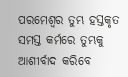ପରମେଶ୍ଵର ତୁମ୍ଭ ହସ୍ତକୃତ ସମସ୍ତ କର୍ମରେ ତୁମ୍ଭକୁ ଆଶୀର୍ବାଦ କରିବେ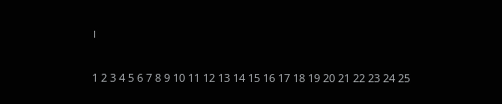।

1 2 3 4 5 6 7 8 9 10 11 12 13 14 15 16 17 18 19 20 21 22 23 24 25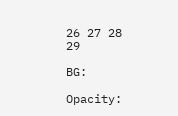26 27 28 29

BG:

Opacity: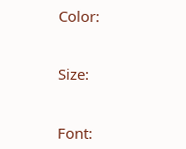Color:


Size:


Font: